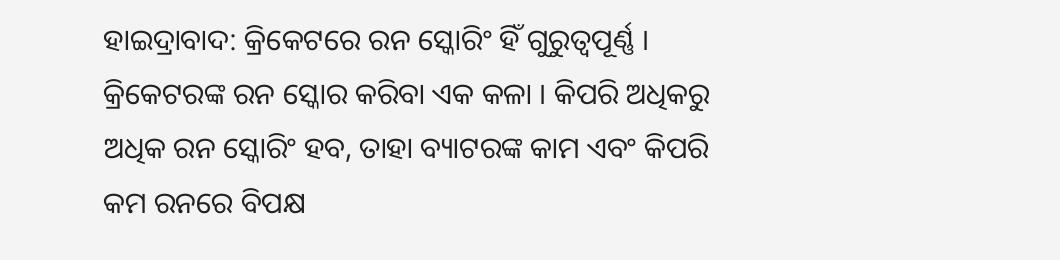ହାଇଦ୍ରାବାଦ: କ୍ରିକେଟରେ ରନ ସ୍କୋରିଂ ହିଁ ଗୁରୁତ୍ୱପୂର୍ଣ୍ଣ । କ୍ରିକେଟରଙ୍କ ରନ ସ୍କୋର କରିବା ଏକ କଳା । କିପରି ଅଧିକରୁ ଅଧିକ ରନ ସ୍କୋରିଂ ହବ, ତାହା ବ୍ୟାଟରଙ୍କ କାମ ଏବଂ କିପରି କମ ରନରେ ବିପକ୍ଷ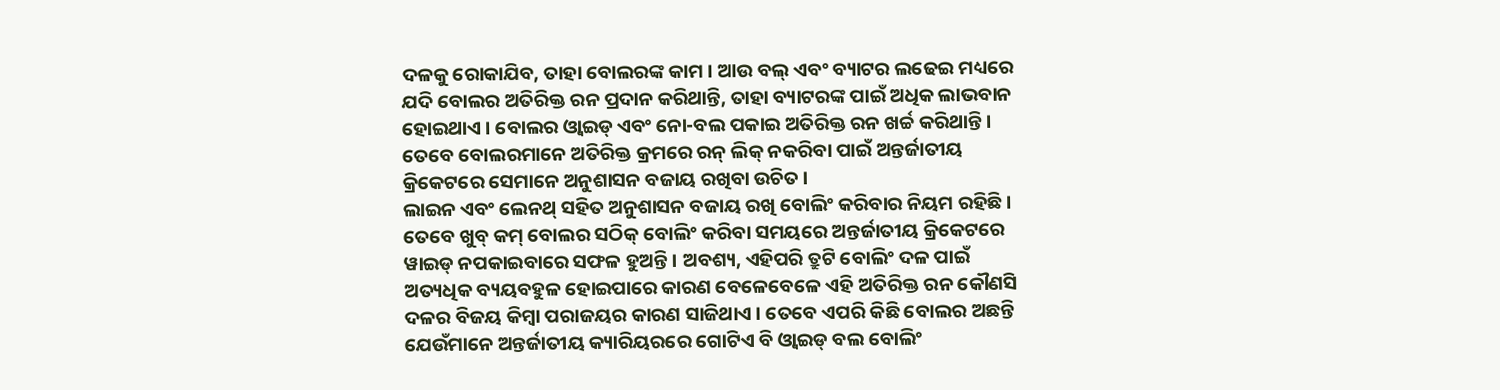ଦଳକୁ ରୋକାଯିବ, ତାହା ବୋଲରଙ୍କ କାମ । ଆଉ ବଲ୍ ଏବଂ ବ୍ୟାଟର ଲଢେଇ ମଧ୍ୟରେ ଯଦି ବୋଲର ଅତିରିକ୍ତ ରନ ପ୍ରଦାନ କରିଥାନ୍ତି, ତାହା ବ୍ୟାଟରଙ୍କ ପାଇଁ ଅଧିକ ଲାଭବାନ ହୋଇଥାଏ । ବୋଲର ଓ୍ବାଇଡ୍ ଏବଂ ନୋ-ବଲ ପକାଇ ଅତିରିକ୍ତ ରନ ଖର୍ଚ୍ଚ କରିଥାନ୍ତି । ତେବେ ବୋଲରମାନେ ଅତିରିକ୍ତ କ୍ରମରେ ରନ୍ ଲିକ୍ ନକରିବା ପାଇଁ ଅନ୍ତର୍ଜାତୀୟ କ୍ରିକେଟରେ ସେମାନେ ଅନୁଶାସନ ବଜାୟ ରଖିବା ଉଚିତ ।
ଲାଇନ ଏବଂ ଲେନଥ୍ ସହିତ ଅନୁଶାସନ ବଜାୟ ରଖି ବୋଲିଂ କରିବାର ନିୟମ ରହିଛି । ତେବେ ଖୁବ୍ କମ୍ ବୋଲର ସଠିକ୍ ବୋଲିଂ କରିବା ସମୟରେ ଅନ୍ତର୍ଜାତୀୟ କ୍ରିକେଟରେ ୱାଇଡ୍ ନପକାଇବାରେ ସଫଳ ହୁଅନ୍ତି । ଅବଶ୍ୟ, ଏହିପରି ତ୍ରୁଟି ବୋଲିଂ ଦଳ ପାଇଁ ଅତ୍ୟଧିକ ବ୍ୟୟବହୁଳ ହୋଇପାରେ କାରଣ ବେଳେବେଳେ ଏହି ଅତିରିକ୍ତ ରନ କୌଣସି ଦଳର ବିଜୟ କିମ୍ବା ପରାଜୟର କାରଣ ସାଜିଥାଏ । ତେବେ ଏପରି କିଛି ବୋଲର ଅଛନ୍ତି ଯେଉଁମାନେ ଅନ୍ତର୍ଜାତୀୟ କ୍ୟାରିୟରରେ ଗୋଟିଏ ବି ଓ୍ବାଇଡ୍ ବଲ ବୋଲିଂ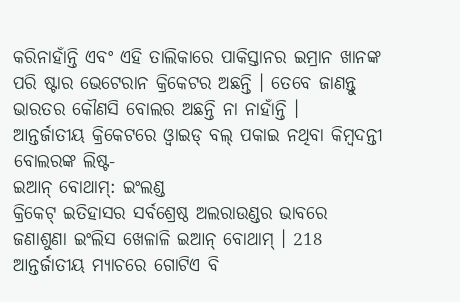କରିନାହାଁନ୍ତି ଏବଂ ଏହି ତାଲିକାରେ ପାକିସ୍ତାନର ଇମ୍ରାନ ଖାନଙ୍କ ପରି ଷ୍ଟାର ଭେଟେରାନ କ୍ରିକେଟର ଅଛନ୍ତି । ତେବେ ଜାଣନ୍ତୁ ଭାରତର କୌଣସି ବୋଲର ଅଛନ୍ତି ନା ନାହାଁନ୍ତି ।
ଆନ୍ତର୍ଜାତୀୟ କ୍ରିକେଟରେ ଓ୍ବାଇଡ୍ ବଲ୍ ପକାଇ ନଥିବା କିମ୍ବଦନ୍ତୀ ବୋଲରଙ୍କ ଲିଷ୍ଟ-
ଇଆନ୍ ବୋଥାମ୍: ଇଂଲଣ୍ଡ
କ୍ରିକେଟ୍ ଇତିହାସର ସର୍ବଶ୍ରେଷ୍ଠ ଅଲରାଉଣ୍ଡର ଭାବରେ ଜଣାଶୁଣା ଇଂଲିସ ଖେଳାଳି ଇଆନ୍ ବୋଥାମ୍ । 218 ଆନ୍ତର୍ଜାତୀୟ ମ୍ୟାଚରେ ଗୋଟିଏ ବି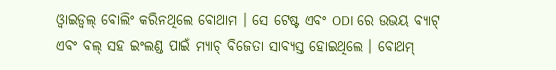ଓ୍ବାଇଡ୍ବଲ୍ ବୋଲିଂ କରିନଥିଲେ ବୋଥାମ । ସେ ଟେଷ୍ଟ ଏବଂ ODI ରେ ଉଭୟ ବ୍ୟାଟ୍ ଏବଂ ବଲ୍ ସହ ଇଂଲଣ୍ଡ ପାଇଁ ମ୍ୟାଚ୍ ବିଜେତା ସାବ୍ୟସ୍ତ ହୋଇଥିଲେ । ବୋଥମ୍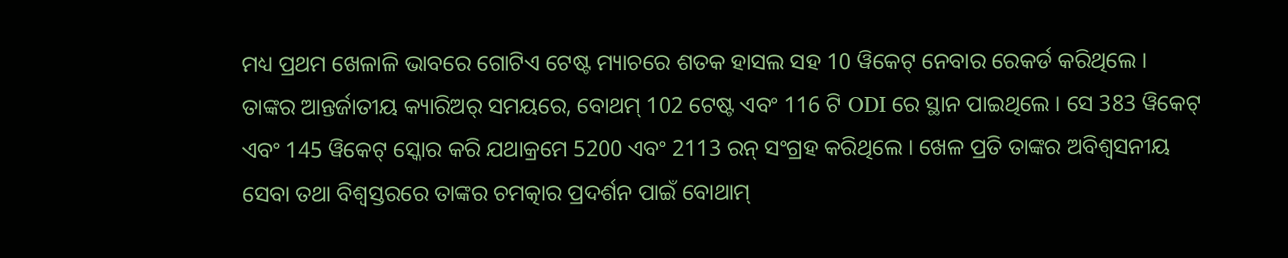ମଧ୍ୟ ପ୍ରଥମ ଖେଳାଳି ଭାବରେ ଗୋଟିଏ ଟେଷ୍ଟ ମ୍ୟାଚରେ ଶତକ ହାସଲ ସହ 10 ୱିକେଟ୍ ନେବାର ରେକର୍ଡ କରିଥିଲେ ।
ତାଙ୍କର ଆନ୍ତର୍ଜାତୀୟ କ୍ୟାରିଅର୍ ସମୟରେ, ବୋଥମ୍ 102 ଟେଷ୍ଟ ଏବଂ 116 ଟି ODI ରେ ସ୍ଥାନ ପାଇଥିଲେ । ସେ 383 ୱିକେଟ୍ ଏବଂ 145 ୱିକେଟ୍ ସ୍କୋର କରି ଯଥାକ୍ରମେ 5200 ଏବଂ 2113 ରନ୍ ସଂଗ୍ରହ କରିଥିଲେ । ଖେଳ ପ୍ରତି ତାଙ୍କର ଅବିଶ୍ୱସନୀୟ ସେବା ତଥା ବିଶ୍ୱସ୍ତରରେ ତାଙ୍କର ଚମତ୍କାର ପ୍ରଦର୍ଶନ ପାଇଁ ବୋଥାମ୍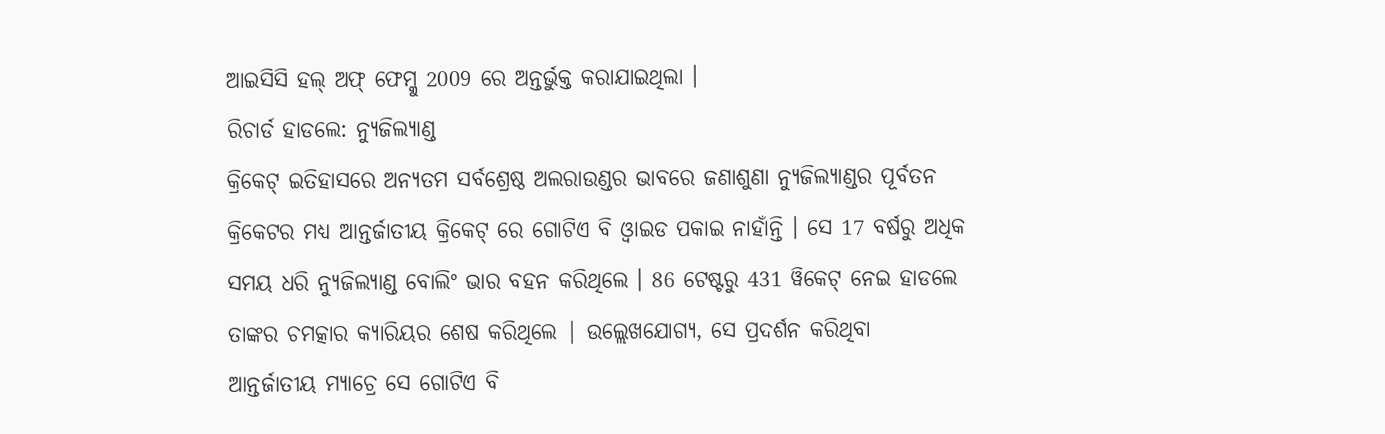ଆଇସିସି ହଲ୍ ଅଫ୍ ଫେମ୍କୁ 2009 ରେ ଅନ୍ତର୍ଭୁକ୍ତ କରାଯାଇଥିଲା ।
ରିଚାର୍ଡ ହାଡଲେ: ନ୍ୟୁଜିଲ୍ୟାଣ୍ଡ
କ୍ରିକେଟ୍ ଇତିହାସରେ ଅନ୍ୟତମ ସର୍ବଶ୍ରେଷ୍ଠ ଅଲରାଉଣ୍ଡର ଭାବରେ ଜଣାଶୁଣା ନ୍ୟୁଜିଲ୍ୟାଣ୍ଡର ପୂର୍ବତନ କ୍ରିକେଟର ମଧ୍ୟ ଆନ୍ତର୍ଜାତୀୟ କ୍ରିକେଟ୍ ରେ ଗୋଟିଏ ବି ଓ୍ୱାଇଡ ପକାଇ ନାହାଁନ୍ତି । ସେ 17 ବର୍ଷରୁ ଅଧିକ ସମୟ ଧରି ନ୍ୟୁଜିଲ୍ୟାଣ୍ଡ ବୋଲିଂ ଭାର ବହନ କରିଥିଲେ । 86 ଟେଷ୍ଟରୁ 431 ୱିକେଟ୍ ନେଇ ହାଡଲେ ତାଙ୍କର ଚମତ୍କାର କ୍ୟାରିୟର ଶେଷ କରିଥିଲେ | ଉଲ୍ଲେଖଯୋଗ୍ୟ, ସେ ପ୍ରଦର୍ଶନ କରିଥିବା ଆନ୍ତର୍ଜାତୀୟ ମ୍ୟାଚ୍ରେ ସେ ଗୋଟିଏ ବି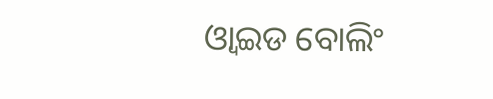ଓ୍ୱାଇଡ ବୋଲିଂ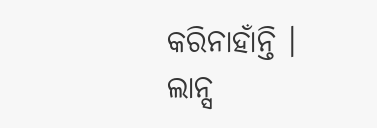କରିନାହାଁନ୍ତି ।
ଲାନ୍ସ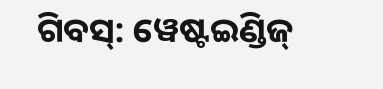ଗିବସ୍: ୱେଷ୍ଟଇଣ୍ଡିଜ୍